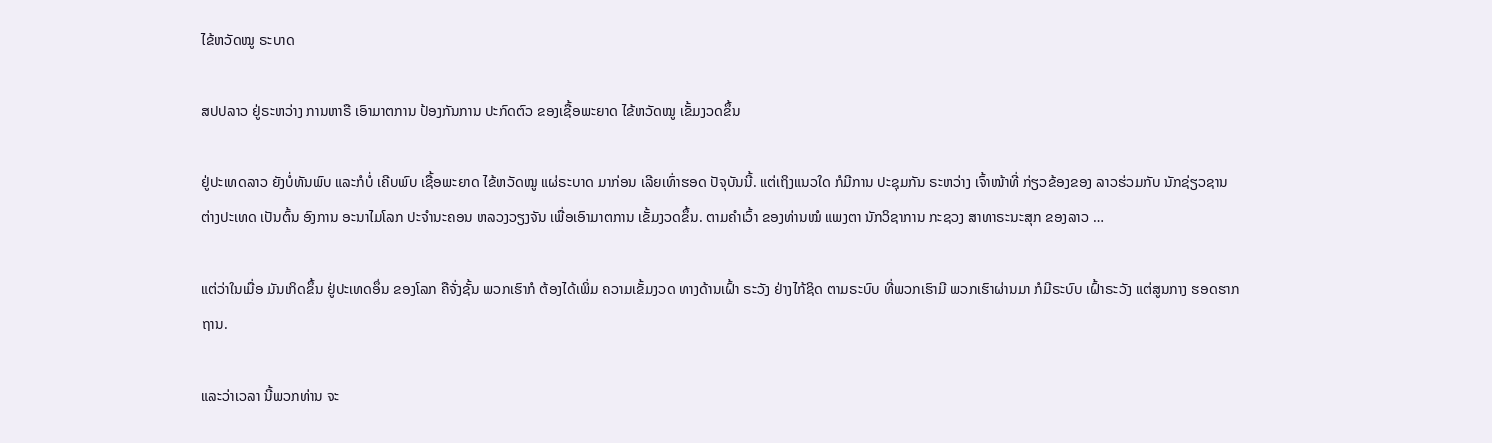ໄຂ້ຫວັດໝູ ຣະບາດ

ສປປລາວ ຢູ່ຣະຫວ່າງ ການຫາຣື ເອົາມາຕການ ປ້ອງກັນການ ປະກົດຕົວ ຂອງເຊື້ອພະຍາດ ໄຂ້ຫວັດໝູ ເຂັ້ມງວດຂຶ້ນ

ຢູ່ປະເທດລາວ ຍັງບໍ່ທັນພົບ ແລະກໍບໍ່ ເຄີບພົບ ເຊື້ອພະຍາດ ໄຂ້ຫວັດໝູ ແຜ່ຣະບາດ ມາກ່ອນ ເລີຍເທົ່າຮອດ ປັຈຸບັນນີ້. ແຕ່ເຖິງແນວໃດ ກໍມີການ ປະຊຸມກັນ ຣະຫວ່າງ ເຈົ້າໜ້າທີ່ ກ່ຽວຂ້ອງຂອງ ລາວຮ່ວມກັບ ນັກຊ່ຽວຊານ ຕ່າງປະເທດ ເປັນຕົ້ນ ອົງການ ອະນາໄມໂລກ ປະຈໍານະຄອນ ຫລວງວຽງຈັນ ເພື່ອເອົາມາຕການ ເຂັ້ມງວດຂຶ້ນ. ຕາມຄໍາເວົ້າ ຂອງທ່ານໝໍ ແພງຕາ ນັກວິຊາການ ກະຊວງ ສາທາຣະນະສຸກ ຂອງລາວ …

ແຕ່ວ່າໃນເມື່ອ ມັນເກິດຂຶ້ນ ຢູ່ປະເທດອຶ່ນ ຂອງໂລກ ຄືຈັ່ງຊັ້ນ ພວກເຮົາກໍ ຕ້ອງໄດ້ເພິ່ມ ຄວາມເຂັ້ມງວດ ທາງດ້ານເຝົ້າ ຣະວັງ ຢ່າງໄກ້ຊິດ ຕາມຣະບົບ ທີ່ພວກເຮົາມີ ພວກເຮົາຜ່ານມາ ກໍມີຣະບົບ ເຝົ້າຣະວັງ ແຕ່ສູນກາງ ຮອດຮາກຖານ.

ແລະວ່າເວລາ ນີ້ພວກທ່ານ ຈະ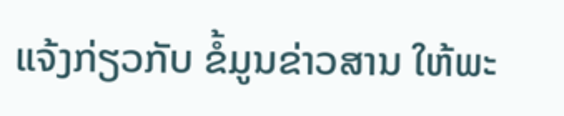ແຈ້ງກ່ຽວກັບ ຂໍ້ມູນຂ່າວສານ ໃຫ້ພະ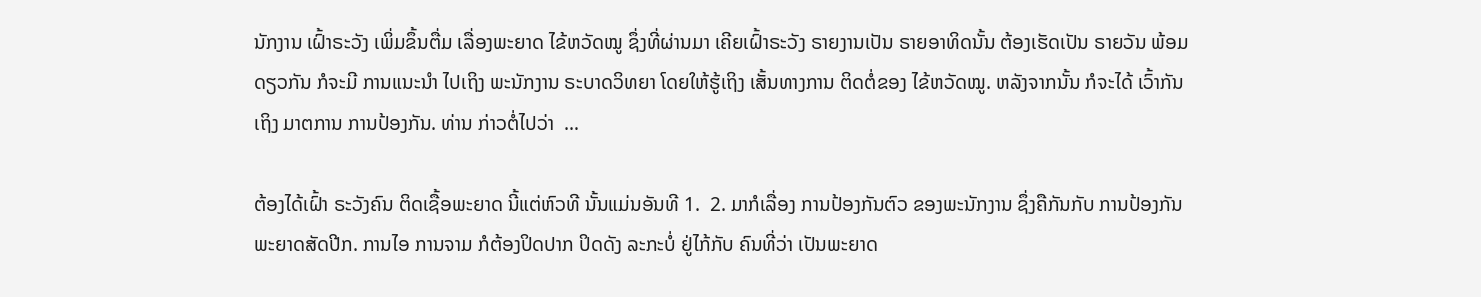ນັກງານ ເຝົ້າຣະວັງ ເພິ່ມຂຶ້ນຕື່ມ ເລື່ອງພະຍາດ ໄຂ້ຫວັດໝູ ຊຶ່ງທີ່ຜ່ານມາ ເຄີຍເຝົ້າຣະວັງ ຣາຍງານເປັນ ຣາຍອາທິດນັ້ນ ຕ້ອງເຮັດເປັນ ຣາຍວັນ ພ້ອມດຽວກັນ ກໍຈະມີ ການແນະນໍາ ໄປເຖິງ ພະນັກງານ ຣະບາດວິທຍາ ໂດຍໃຫ້ຮູ້ເຖິງ ເສັ້ນທາງການ ຕິດຕໍ່ຂອງ ໄຂ້ຫວັດໝູ. ຫລັງຈາກນັ້ນ ກໍຈະໄດ້ ເວົ້າກັນເຖິງ ມາຕການ ການປ້ອງກັນ. ທ່ານ ກ່າວຕໍ່ໄປວ່າ  …

ຕ້ອງໄດ້ເຝົ້າ ຣະວັງຄົນ ຕິດເຊື້ອພະຍາດ ນີ້ແຕ່ຫົວທີ ນັ້ນແມ່ນອັນທີ 1.  2. ມາກໍເລື່ອງ ການປ້ອງກັນຕົວ ຂອງພະນັກງານ ຊຶ່ງຄືກັນກັບ ການປ້ອງກັນ ພະຍາດສັດປີກ. ການໄອ ການຈາມ ກໍຕ້ອງປິດປາກ ປິດດັງ ລະກະບໍ່ ຢູ່ໄກ້ກັບ ຄົນທີ່ວ່າ ເປັນພະຍາດ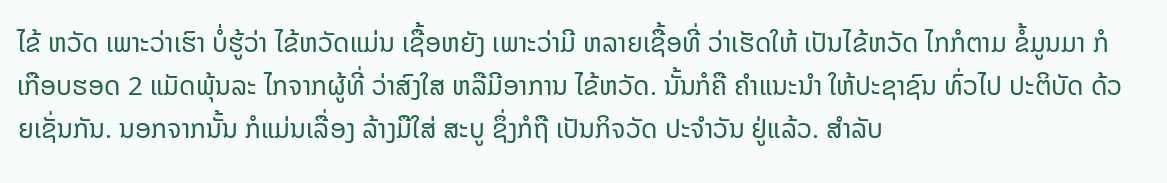ໄຂ້ ຫວັດ ເພາະວ່າເຮົາ ບໍ່ຮູ້ວ່າ ໄຂ້ຫວັດແມ່ນ ເຊື້ອຫຍັງ ເພາະວ່າມີ ຫລາຍເຊື້ອທີ່ ວ່າເຮັດໃຫ້ ເປັນໄຂ້ຫວັດ ໄກກໍຕາມ ຂໍ້ມູນມາ ກໍເກືອບຮອດ 2 ແມັດພຸ້ນລະ ໄກຈາກຜູ້ທີ່ ວ່າສົງໃສ ຫລືມີອາການ ໄຂ້ຫວັດ. ນັ້ນກໍຄື ຄໍາແນະນໍາ ໃຫ້ປະຊາຊົນ ທົ່ວໄປ ປະຕິບັດ ດ້ວຍເຊັ່ນກັນ. ນອກຈາກນັ້ນ ກໍແມ່ນເລື່ອງ ລ້າງມືໃສ່ ສະບູ ຊຶ່ງກໍຖື ເປັນກິຈວັດ ປະຈໍາວັນ ຢູ່ແລ້ວ. ສໍາລັບ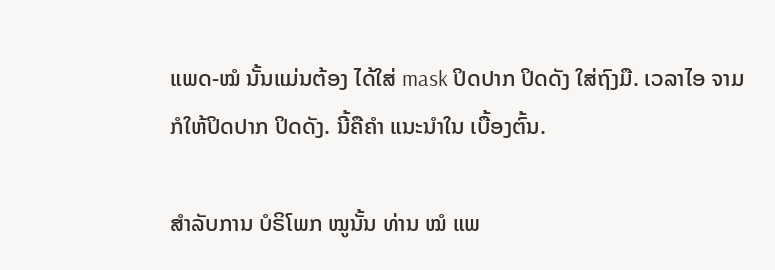ແພດ-ໝໍ ນັ້ນແມ່ນຕ້ອງ ໄດ້ໃສ່ mask ປິດປາກ ປິດດັງ ໃສ່ຖົງມື. ເວລາໄອ ຈາມ ກໍໃຫ້ປິດປາກ ປິດດັງ. ນີ້ຄືຄໍາ ແນະນໍາໃນ ເບື້ອງຕົ້ນ.

ສໍາລັບການ ບໍຣິໂພກ ໝູນັ້ນ ທ່ານ ໝໍ ແພ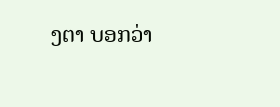ງຕາ ບອກວ່າ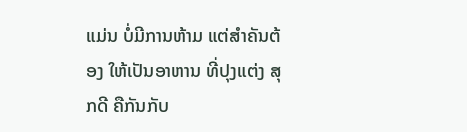ແມ່ນ ບໍ່ມີການຫ້າມ ແຕ່ສໍາຄັນຕ້ອງ ໃຫ້ເປັນອາຫານ ທີ່ປຸງແຕ່ງ ສຸກດີ ຄືກັນກັບ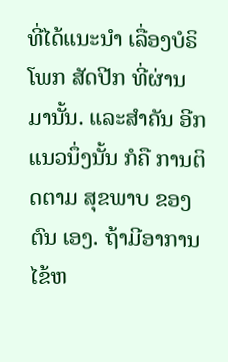ທີ່ໄດ້ແນະນໍາ ເລື່ອງບໍຣິໂພກ ສັດປີກ ທີ່ຜ່ານມານັ້ນ. ແລະສໍາຄັນ ອີກແນວນຶ່ງນັ້ນ ກໍຄື ການຕິດຕາມ ສຸຂພາບ ຂອງຕົນ ເອງ. ຖ້າມີອາການ ໄຂ້ຫ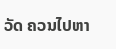ວັດ ຄວນໄປຫາ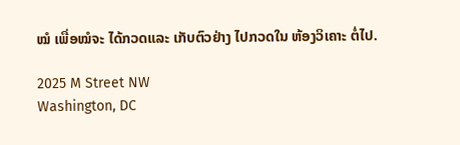ໝໍ ເພື່ອໝໍຈະ ໄດ້ກວດແລະ ເກັບຕົວຢ່າງ ໄປກວດໃນ ຫ້ອງວິເຄາະ ຕໍ່ໄປ.

2025 M Street NW
Washington, DC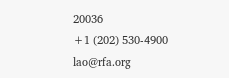20036
+1 (202) 530-4900
lao@rfa.org